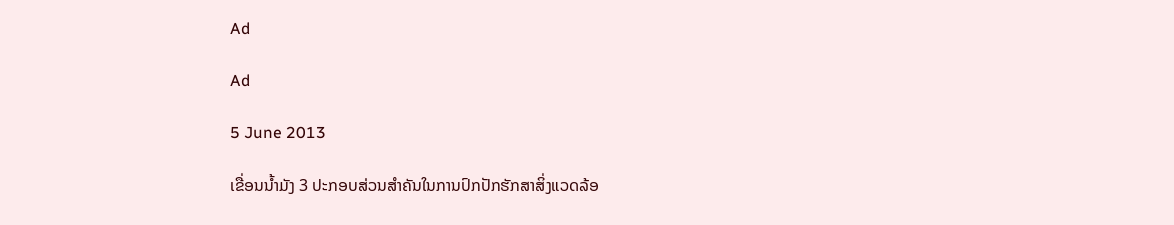Ad

Ad

5 June 2013

ເຂື່ອນນ້ຳມັງ 3 ປະກອບສ່ວນສຳຄັນໃນການປົກປັກຮັກສາສິ່ງແວດລ້ອ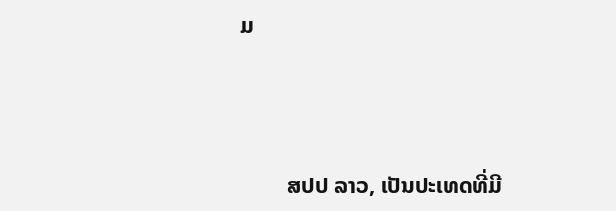ມ



        ສປປ ລາວ, ເປັນປະເທດທີ່ມີ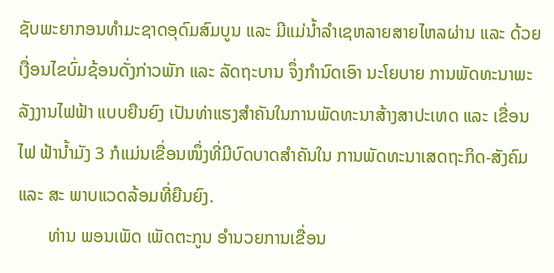ຊັບພະຍາກອນທຳມະຊາດອຸດົມສົມບູນ ແລະ ມີແມ່ນ້ຳລຳເຊຫລາຍສາຍໄຫລຜ່ານ ແລະ ດ້ວຍເງື່ອນໄຂບົ່ມຊ້ອນດັ່ງກ່າວພັກ ແລະ ລັດຖະບານ ຈຶ່ງກຳນົດເອົາ ນະໂຍບາຍ ການພັດທະນາພະລັງງານໄຟຟ້າ ແບບຍືນຍົງ ເປັນທ່າແຮງສຳຄັນໃນການພັດທະນາສ້າງສາປະເທດ ແລະ ເຂື່ອນໄຟ ຟ້ານ້ຳມັງ 3 ກໍແມ່ນເຂື່ອນໜຶ່ງທີ່ມີບົດບາດສຳຄັນໃນ ການພັດທະນາເສດຖະກິດ-ສັງຄົມ ແລະ ສະ ພາບແວດລ້ອມທີ່ຍືນຍົງ.
       ທ່ານ ພອນເພັດ ເພັດຕະກູນ ອຳນວຍການເຂື່ອນ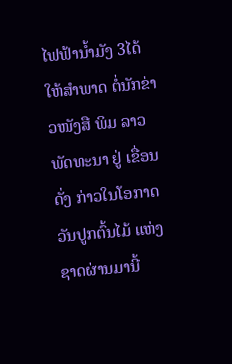ໄຟຟ້ານ້ຳມັງ 3ໄດ້ໃຫ້ສຳພາດ ຕໍ່ນັກຂ່າວໜັງສື ພິມ ລາວພັດທະນາ ຢູ່ ເຂື່ອນດັ່ງ ກ່າວໃນໂອກາດວັນປູກຕົ້ນໄມ້ ແຫ່ງ ຊາດຜ່ານມານີ້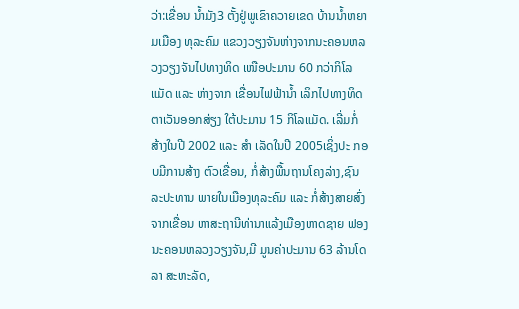ວ່າ:ເຂື່ອນ ນ້ຳມັງ3 ຕັ້ງຢູ່ພູເຂົາຄວາຍເຂດ ບ້ານນ້ຳຫຍາມເມືອງ ທຸລະຄົມ ແຂວງວຽງຈັນຫ່າງຈາກນະຄອນຫລວງວຽງຈັນໄປທາງທິດ ເໜືອປະມານ 60 ກວ່າກິໂລແມັດ ແລະ ຫ່າງຈາກ ເຂື່ອນໄຟຟ້ານ້ຳ ເລິກໄປທາງທິດຕາເວັນອອກສ່ຽງ ໃຕ້ປະມານ 15 ກິໂລແມັດ. ເລີ່ມກ່ໍສ້າງໃນປີ 2002 ແລະ ສຳ ເລັດໃນປີ 2005ເຊິ່ງປະ ກອບມີການສ້າງ ຕົວເຂື່ອນ, ກໍ່ສ້າງພື້ນຖານໂຄງລ່າງ,ຊົນລະປະທານ ພາຍໃນເມືອງທຸລະຄົມ ແລະ ກໍ່ສ້າງສາຍສົ່ງຈາກເຂື່ອນ ຫາສະຖານີທ່ານາແລ້ງເມືອງຫາດຊາຍ ຟອງນະຄອນຫລວງວຽງຈັນ,ມີ ມູນຄ່າປະມານ 63 ລ້ານໂດລາ ສະຫະລັດ,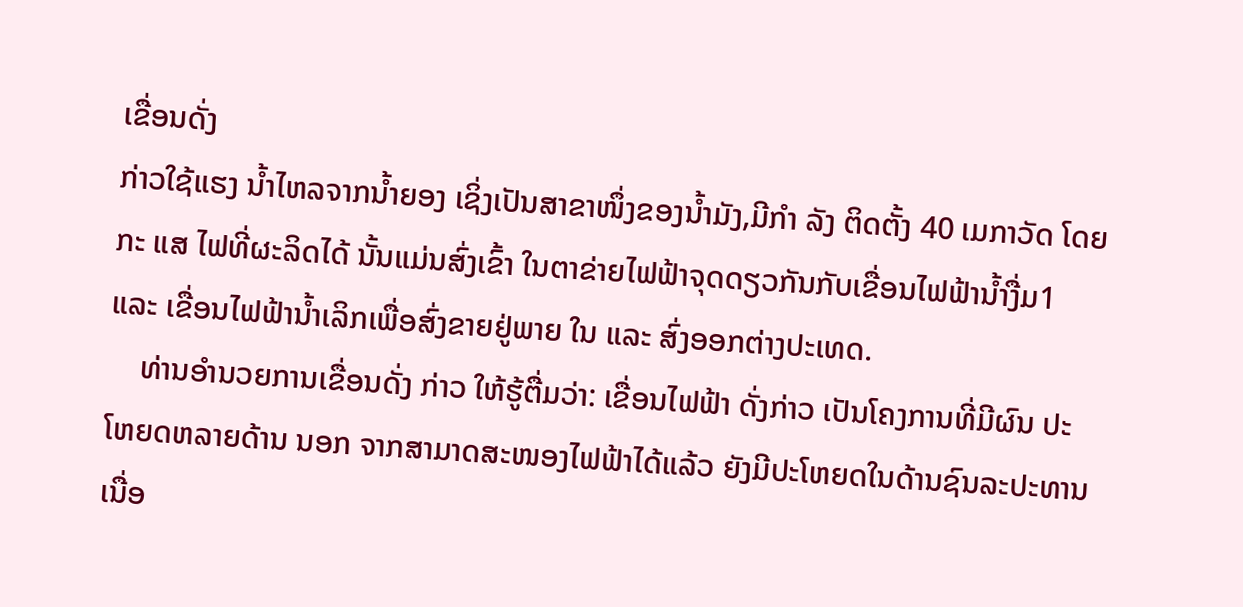ເຂື່ອນດັ່ງ
ກ່າວໃຊ້ແຮງ ນ້ຳໄຫລຈາກນ້ຳຍອງ ເຊິ່ງເປັນສາຂາໜຶ່ງຂອງນ້ຳມັງ,ມີກຳ ລັງ ຕິດຕັ້ງ 40 ເມກາວັດ ໂດຍກະ ແສ ໄຟທີ່ຜະລິດໄດ້ ນັ້ນແມ່ນສົ່ງເຂົ້າ ໃນຕາຂ່າຍໄຟຟ້າຈຸດດຽວກັນກັບເຂື່ອນໄຟຟ້ານ້ຳງື່ມ1 ແລະ ເຂື່ອນໄຟຟ້ານ້ຳເລິກເພື່ອສົ່ງຂາຍຢູ່ພາຍ ໃນ ແລະ ສົ່ງອອກຕ່າງປະເທດ.
    ທ່ານອຳນວຍການເຂື່ອນດັ່ງ ກ່າວ ໃຫ້ຮູ້ຕື່ມວ່າ: ເຂື່ອນໄຟຟ້າ ດັ່ງກ່າວ ເປັນໂຄງການທີ່ມີຜົນ ປະໂຫຍດຫລາຍດ້ານ ນອກ ຈາກສາມາດສະໜອງໄຟຟ້າໄດ້ແລ້ວ ຍັງມີປະໂຫຍດໃນດ້ານຊົນລະປະທານ ເນື່ອ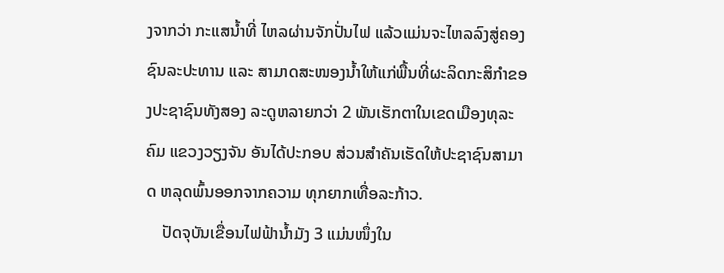ງຈາກວ່າ ກະແສນ້ຳທີ່ ໄຫລຜ່ານຈັກປັ່ນໄຟ ແລ້ວແມ່ນຈະໄຫລລົງສູ່ຄອງຊົນລະປະທານ ແລະ ສາມາດສະໜອງນ້ຳໃຫ້ແກ່ພື້ນທີ່ຜະລິດກະສິກຳຂອງປະຊາຊົນທັງສອງ ລະດູຫລາຍກວ່າ 2 ພັນເຮັກຕາໃນເຂດເມືອງທຸລະຄົມ ແຂວງວຽງຈັນ ອັນໄດ້ປະກອບ ສ່ວນສຳຄັນເຮັດໃຫ້ປະຊາຊົນສາມາດ ຫລຸດພົ້ນອອກຈາກຄວາມ ທຸກຍາກເທື່ອລະກ້າວ.
    ປັດຈຸບັນເຂື່ອນໄຟຟ້ານ້ຳມັງ 3 ແມ່ນໜຶ່ງໃນ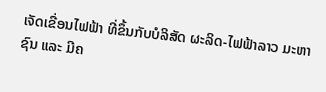ເຈັດເຂື່ອນໄຟຟ້າ ທີ່ຂຶ້ນກັບບໍລິສັດ ຜະລິດ-ໄຟຟ້າລາວ ມະຫາຊົນ ແລະ ມີຄ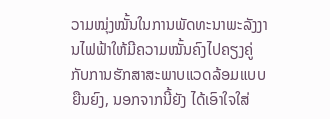ວາມໝຸ່ງໝັ້ນໃນການພັດທະນາພະລັງງານໄຟຟ້າໃຫ້ມີຄວາມໝັ້ນຄົງໄປຄຽງຄູ່ກັບການຮັກສາສະພາບແວດລ້ອມແບບ ຍືນຍົງ, ນອກຈາກນີ້ຍັງ ໄດ້ເອົາໃຈໃສ່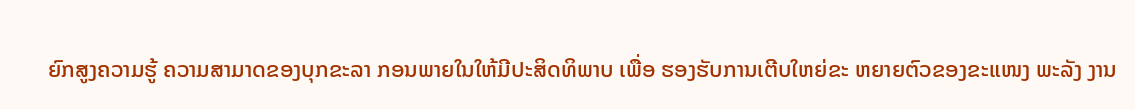ຍົກສູງຄວາມຮູ້ ຄວາມສາມາດຂອງບຸກຂະລາ ກອນພາຍໃນໃຫ້ມີປະສິດທິພາບ ເພື່ອ ຮອງຮັບການເຕີບໃຫຍ່ຂະ ຫຍາຍຕົວຂອງຂະແໜງ ພະລັງ ງານ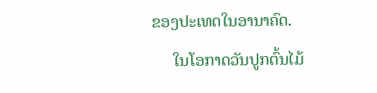ຂອງປະເທດໃນອານາຄົດ.
     ໃນໂອກາດວັນປູກຕົ້ນໄມ້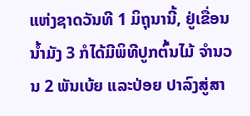ແຫ່ງຊາດວັນທີ 1 ມິຖຸນານີ້, ຢູ່ເຂື່ອນນ້ຳມັງ 3 ກໍໄດ້ມີພິທີປູກຕົ້ນໄມ້ ຈຳນວນ 2 ພັນເບ້ຍ ແລະປ່ອຍ ປາລົງສູ່ສາ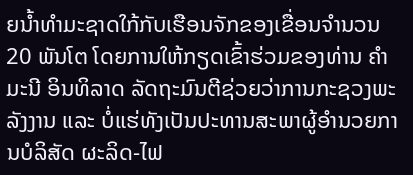ຍນ້ຳທຳມະຊາດໃກ້ກັບເຮືອນຈັກຂອງເຂື່ອນຈຳນວນ 20 ພັນໂຕ ໂດຍການໃຫ້ກຽດເຂົ້າຮ່ວມຂອງທ່ານ ຄຳມະນີ ອິນທິລາດ ລັດຖະມົນຕີຊ່ວຍວ່າການກະຊວງພະລັງງານ ແລະ ບໍ່ແຮ່ທັງເປັນປະທານສະພາຜູ້ອຳນວຍການບໍລິສັດ ຜະລິດ-ໄຟ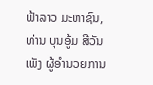ຟ້າລາວ ມະຫາຊົນ,ທ່ານ ບຸນອູ້ມ ສີວັນເພັງ ຜູ້ອຳນວຍການ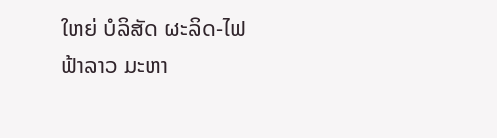ໃຫຍ່ ບໍລິສັດ ຜະລິດ-ໄຟຟ້າລາວ ມະຫາ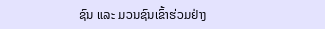ຊົນ ແລະ ມວນຊົນເຂົ້າຮ່ວມຢ່າງ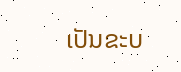ເປັນຂະບ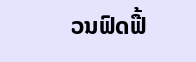ວນຟົດຟື້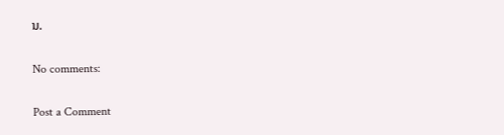ນ.

No comments:

Post a Comment